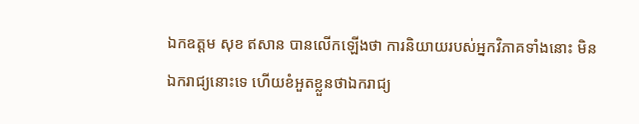ឯកឧត្តម សុខ ឥសាន បានលើកឡើងថា ការនិយាយរបស់អ្នកវិភាគទាំងនោះ មិនឯករាជ្យនោះទេ ហើយខំអួតខ្លួនថាឯករាជ្យ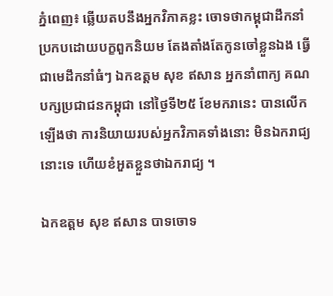ភ្នំពេញ៖ ឆ្លើយតបនឹងអ្នកវិភាគខ្លះ ចោទថាកម្ពុជាដឹកនាំ ប្រកបដោយបក្ខពួកនិយម តែងតាំងតែកូនចៅខ្លួនឯង ធ្វើជាមេដឹកនាំធំៗ ឯកឧត្តម សុខ ឥសាន អ្នកនាំពាក្យ គណបក្សប្រជាជនកម្ពុជា នៅថ្ងៃទី២៥ ខែមករានេះ បានលើកឡើងថា ការនិយាយរបស់អ្នកវិភាគទាំងនោះ មិនឯករាជ្យនោះទេ ហើយខំអួតខ្លួនថាឯករាជ្យ ។

ឯកឧត្តម សុខ ឥសាន បាទចោទ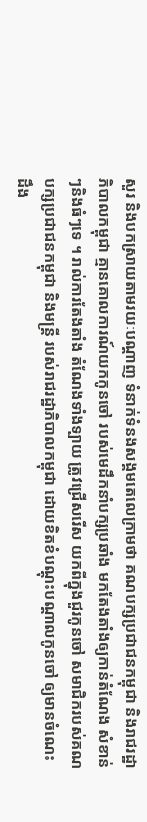សួរ និងបកស្រាយតាមរយៈបណ្ដាញ ទំនាក់ទំនងសង្គមតេលេក្រាមថា គណបក្សប្រជាជនកម្ពុជា និងរាជរដ្ឋាភិបាលកម្ពុជា គ្មានគោលការណ៍យកកូនចៅ របស់មេដឹកនាំបក្សប្រឆាំង មកតែងតាំងឲ្យកាន់តំណែង សំខាន់ៗនិងធំៗទេ ។ រាល់ការតែងតាំង តំណែងទាំងទ្បាយ ត្រូវជ្រើសរើស យកពីក្នុងជួរកូនចៅ សមាជិករបស់គណបក្សប្រជាជនកម្ពុជា និងមន្ត្រី របស់រាជរដ្ឋាភិបាលកម្ពុជា ដោយខិតខំបណ្តុះបណ្តាលកូនចៅ ឲ្យមានចំណេះដឹង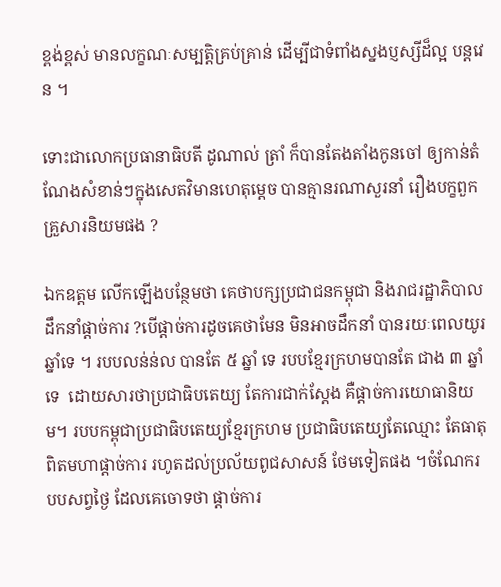ខ្ពង់ខ្ពស់ មានលក្ខណៈសម្បត្តិគ្រប់គ្រាន់ ដើម្បីជាទំពាំងស្នងប្ញស្សីដ៏ល្អ បន្តវេន ។

ទោះជាលោកប្រធានាធិបតី ដូណាល់ ត្រាំ ក៏បានតែងតាំងកូនចៅ ឲ្យកាន់តំណែងសំខាន់ៗក្នុងសេតវិមានហេតុម្ដេច បានគ្មានរណាសួរនាំ រឿងបក្ខពួកគ្រួសារនិយមផង ?

ឯកឧត្តម លើកឡើងបន្ថែមថា គេថាបក្សប្រជាជនកម្ពុជា និងរាជរដ្ឋាភិបាលដឹកនាំផ្តាច់ការ ?បើផ្តាច់ការដូចគេថាមែន មិនអាចដឹកនាំ បានរយៈពេលយូរឆ្នាំទេ ។ របបលន់ន់ល បានតែ ៥ ឆ្នាំ ទេ របបខ្មែរក្រហមបានតែ ជាង ៣ ឆ្នាំទេ  ដោយសារថាប្រជាធិបតេយ្យ តែការជាក់ស្តែង គឺផ្តាច់ការយោធានិយម។ របបកម្ពុជាប្រជាធិបតេយ្យខ្មែរក្រហម ប្រជាធិបតេយ្យតែឈ្មោះ តែធាតុពិតមហាផ្តាច់ការ រហូតដល់ប្រល័យពូជសាសន៍ ថែមទៀតផង ។ចំណែករបបសព្វថ្ងៃ ដែលគេចោទថា ផ្តាច់ការ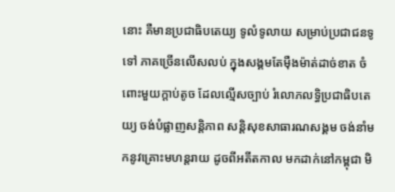នោះ គឺមានប្រជាធិបតេយ្យ ទូលំទូលាយ សម្រាប់ប្រជាជនទូទៅ ភាគច្រើនលើសលប់ ក្នុងសង្គមតែម៉ឺងម៉ាត់ដាច់ខាត ចំពោះមួយក្តាប់តូច ដែលល្មើសច្បាប់ រំលោភលទ្ធិប្រជាធិបតេយ្យ ចង់បំផ្លាញសន្តិភាព សន្តិសុខសាធារណសង្គម ចង់នាំមកនូវគ្រោះមហន្តរាយ ដូចពីអតីតកាល មកដាក់នៅកម្ពុជា មិ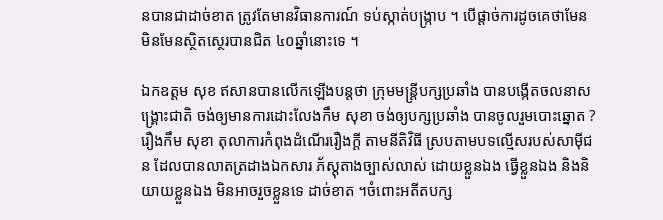នបានជាដាច់ខាត ត្រូវតែមានវិធានការណ៍ ទប់ស្កាត់បង្រ្កាប ។ បើផ្តាច់ការដូចគេថាមែន មិនមែនស្ថិតស្ថេរបានជិត ៤០ឆ្នាំនោះទេ ។

ឯកឧត្តម សុខ ឥសានបានលើកឡើងបន្តថា ក្រុមមន្ត្រីបក្សប្រឆាំង បានបង្កើតចលនាសង្គ្រោះជាតិ ចង់ឲ្យមានការដោះលែងកឹម សុខា ចង់ឲ្យបក្សប្រឆាំង បានចូលរួមបោះឆ្នោត ?រឿងកឹម សុខា តុលាការកំពុងដំណើររឿងក្តី តាមនីតិវិធី ស្របតាមបទល្មើសរបស់សាម៉ីជន ដែលបានលាតត្រដាងឯកសារ ភ័ស្តុតាងច្បាស់លាស់ ដោយខ្លួនឯង ធ្វើខ្លួនឯង និងនិយាយខ្លួនឯង មិនអាចរួចខ្លួនទេ ដាច់ខាត ។ចំពោះអតីតបក្ស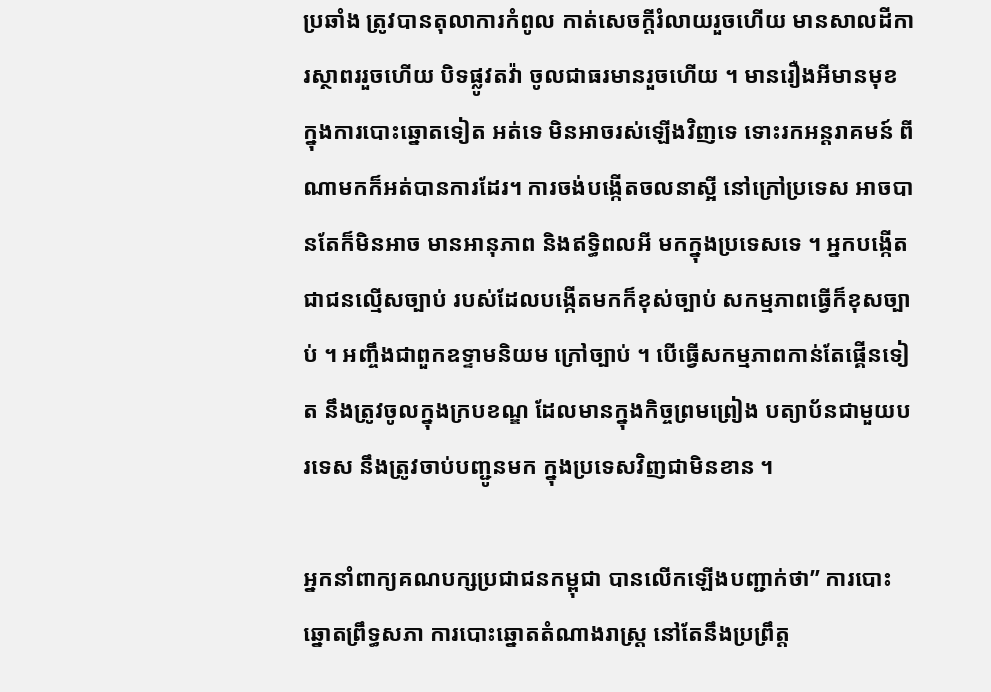ប្រឆាំង ត្រូវបានតុលាការកំពូល កាត់សេចក្តីរំលាយរួចហើយ មានសាលដីការស្ថាពររួចហើយ បិទផ្លូវតវ៉ា ចូលជាធរមានរួចហើយ ។ មានរឿងអីមានមុខ ក្នុងការបោះឆ្នោតទៀត អត់ទេ មិនអាចរស់ឡើងវិញទេ ទោះរកអន្តរាគមន៍ ពីណាមកក៏អត់បានការដែរ។ ការចង់បង្កើតចលនាស្អី នៅក្រៅប្រទេស អាចបានតែក៏មិនអាច មានអានុភាព និងឥទ្ធិពលអី មកក្នុងប្រទេសទេ ។ អ្នកបង្កើតជាជនល្មើសច្បាប់ របស់ដែលបង្កើតមកក៏ខុស់ច្បាប់ សកម្មភាពធ្វើក៏ខុសច្បាប់ ។ អញ្ចឹងជាពួកឧទ្ទាមនិយម ក្រៅច្បាប់ ។ បើធ្វើសកម្មភាពកាន់តែផ្គើនទៀត នឹងត្រូវចូលក្នុងក្របខណ្ឌ ដែលមានក្នុងកិច្ចព្រមព្រៀង បត្យាប័នជាមួយបរទេស នឹងត្រូវចាប់បញ្ជូនមក ក្នុងប្រទេសវិញជាមិនខាន ។

អ្នកនាំពាក្យគណបក្សប្រជាជនកម្ពុជា បានលើកឡើងបញ្ជាក់ថា” ការបោះឆ្នោតព្រឹទ្ធសភា ការបោះឆ្នោតតំណាងរាស្ត្រ នៅតែនឹងប្រព្រឹត្ត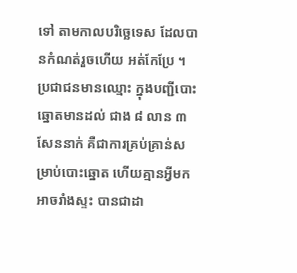ទៅ តាមកាលបរិច្ឆេទេស ដែលបានកំណត់រួចហើយ អត់កែប្រែ ។ ប្រជាជនមានឈ្មោះ ក្នុងបញ្ជីបោះឆ្នោតមានដល់ ជាង ៨ លាន ៣ សែននាក់ គឺជាការគ្រប់គ្រាន់សម្រាប់បោះឆ្នោត ហើយគ្មានអ្វីមកអាចរាំងស្ទះ បានជាដា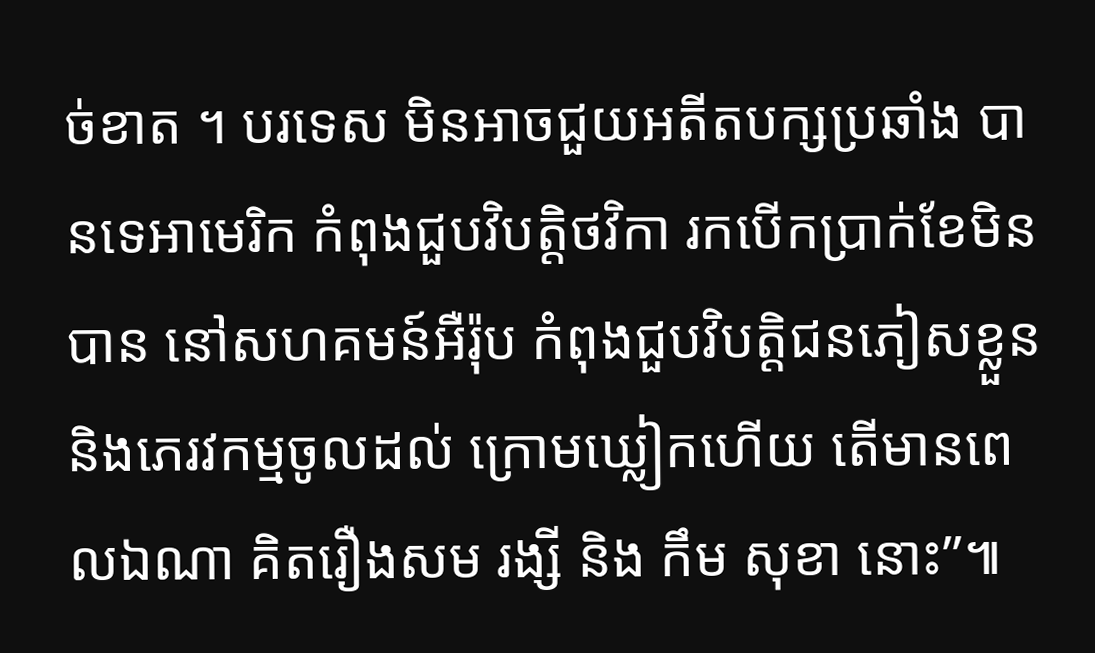ច់ខាត ។ បរទេស មិនអាចជួយអតីតបក្សប្រឆាំង បានទេអាមេរិក កំពុងជួបវិបត្តិថវិកា រកបើកប្រាក់ខែមិនបាន នៅសហគមន៍អឺរ៉ុប កំពុងជួបវិបត្តិជនភៀសខ្លួន និងភេរវកម្មចូលដល់ ក្រោមឃ្លៀកហើយ តើមានពេលឯណា គិតរឿងសម រង្សី និង កឹម សុខា នោះ”៕